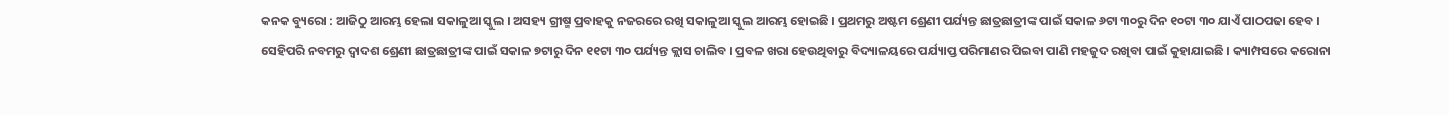କନକ ବ୍ୟୁରୋ : ଆଜିଠୁ ଆରମ୍ଭ ହେଲା ସକାଳୁଆ ସ୍କୁଲ । ଅସହ୍ୟ ଗ୍ରୀଷ୍ମ ପ୍ରବାହକୁ ନଜରରେ ରଖି ସକାଳୁଆ ସ୍କୁଲ ଆରମ୍ଭ ହୋଇଛି । ପ୍ରଥମରୁ ଅଷ୍ଟମ ଶ୍ରେଣୀ ପର୍ଯ୍ୟନ୍ତ ଛାତ୍ରଛାତ୍ରୀଙ୍କ ପାଇଁ ସକାଳ ୬ଟା ୩୦ରୁ ଦିନ ୧୦ଟା ୩୦ ଯାଏଁ ପାଠପଢା ହେବ ।
ସେହିପରି ନବମରୁ ଦ୍ୱାଦଶ ଶ୍ରେଣୀ ଛାତ୍ରଛାତ୍ରୀଙ୍କ ପାଇଁ ସକାଳ ୭ଟାରୁ ଦିନ ୧୧ଟା ୩୦ ପର୍ଯ୍ୟନ୍ତ କ୍ଲାସ ଚାଲିବ । ପ୍ରବଳ ଖରା ହେଉଥିବାରୁ ବିଦ୍ୟାଳୟରେ ପର୍ଯ୍ୟାପ୍ତ ପରିମାଣର ପିଇବା ପାଣି ମହଜୁଦ ରଖିବା ପାଇଁ କୁହାଯାଇଛି । କ୍ୟାମ୍ପସରେ କରୋନା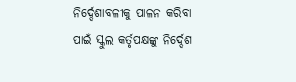ନିର୍ଦ୍ଦେଶାବଳୀକୁ ପାଳନ କରିବା ପାଇଁ ସ୍କୁଲ କର୍ତୃପକ୍ଷଙ୍କୁ ନିର୍ଦ୍ଦେଶ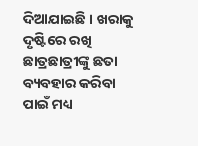ଦିଆଯାଇଛି । ଖରାକୁ ଦୃଷ୍ଟିରେ ରଖି ଛାତ୍ରଛାତ୍ରୀଙ୍କୁ ଛତା ବ୍ୟବହାର କରିବା ପାଇଁ ମଧ୍ୟ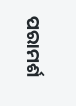ପରାମର୍ଶ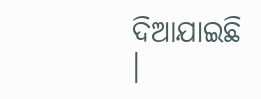ଦିଆଯାଇଛି ।